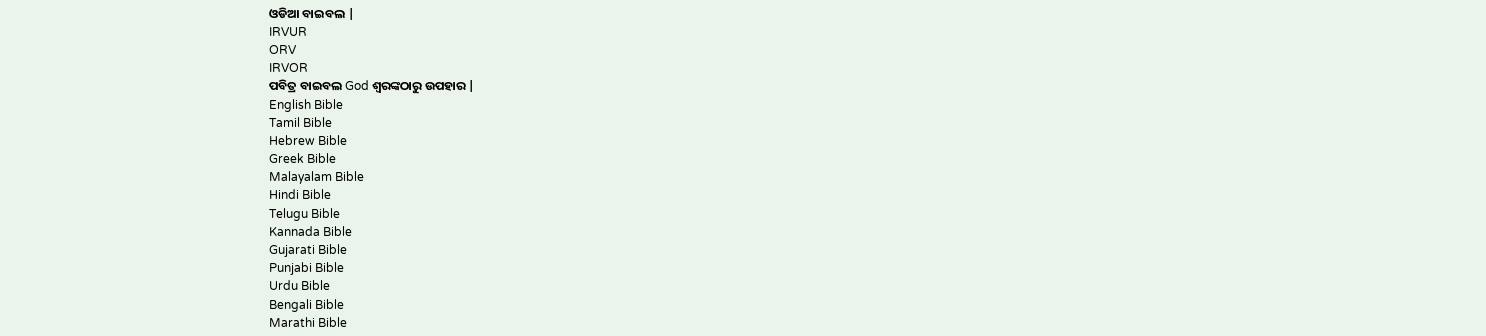ଓଡିଆ ବାଇବଲ |
IRVUR
ORV
IRVOR
ପବିତ୍ର ବାଇବଲ God ଶ୍ବରଙ୍କଠାରୁ ଉପହାର |
English Bible
Tamil Bible
Hebrew Bible
Greek Bible
Malayalam Bible
Hindi Bible
Telugu Bible
Kannada Bible
Gujarati Bible
Punjabi Bible
Urdu Bible
Bengali Bible
Marathi Bible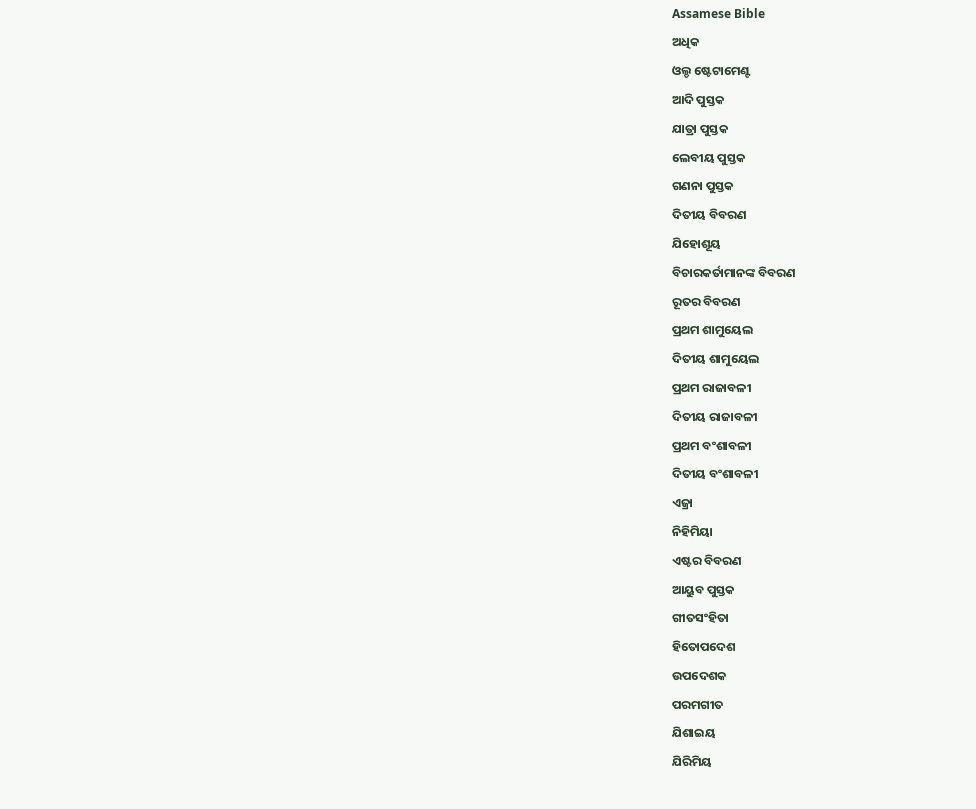Assamese Bible
ଅଧିକ
ଓଲ୍ଡ ଷ୍ଟେଟାମେଣ୍ଟ
ଆଦି ପୁସ୍ତକ
ଯାତ୍ରା ପୁସ୍ତକ
ଲେବୀୟ ପୁସ୍ତକ
ଗଣନା ପୁସ୍ତକ
ଦିତୀୟ ବିବରଣ
ଯିହୋଶୂୟ
ବିଚାରକର୍ତାମାନଙ୍କ ବିବରଣ
ରୂତର ବିବରଣ
ପ୍ରଥମ ଶାମୁୟେଲ
ଦିତୀୟ ଶାମୁୟେଲ
ପ୍ରଥମ ରାଜାବଳୀ
ଦିତୀୟ ରାଜାବଳୀ
ପ୍ରଥମ ବଂଶାବଳୀ
ଦିତୀୟ ବଂଶାବଳୀ
ଏଜ୍ରା
ନିହିମିୟା
ଏଷ୍ଟର ବିବରଣ
ଆୟୁବ ପୁସ୍ତକ
ଗୀତସଂହିତା
ହିତୋପଦେଶ
ଉପଦେଶକ
ପରମଗୀତ
ଯିଶାଇୟ
ଯିରିମିୟ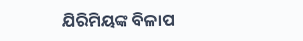ଯିରିମିୟଙ୍କ ବିଳାପ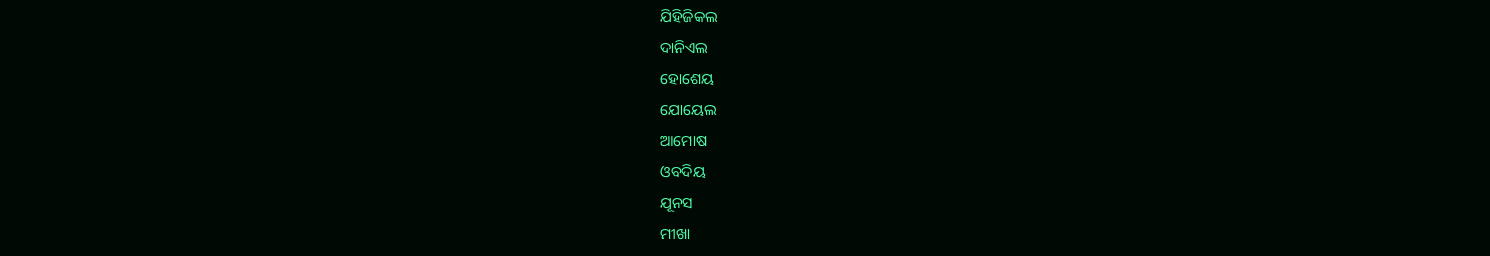ଯିହିଜିକଲ
ଦାନିଏଲ
ହୋଶେୟ
ଯୋୟେଲ
ଆମୋଷ
ଓବଦିୟ
ଯୂନସ
ମୀଖା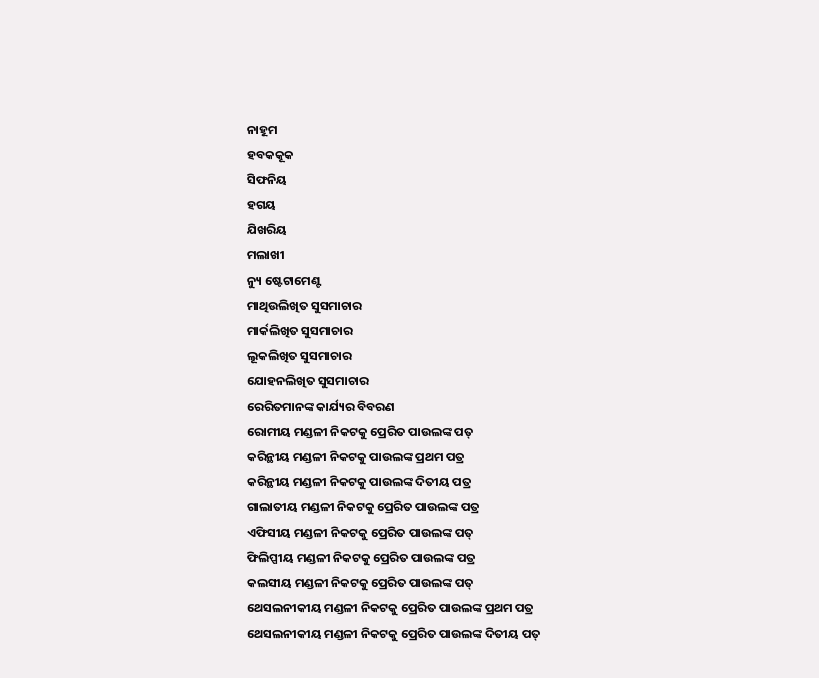ନାହୂମ
ହବକକୂକ
ସିଫନିୟ
ହଗୟ
ଯିଖରିୟ
ମଲାଖୀ
ନ୍ୟୁ ଷ୍ଟେଟାମେଣ୍ଟ
ମାଥିଉଲିଖିତ ସୁସମାଚାର
ମାର୍କଲିଖିତ ସୁସମାଚାର
ଲୂକଲିଖିତ ସୁସମାଚାର
ଯୋହନଲିଖିତ ସୁସମାଚାର
ରେରିତମାନଙ୍କ କାର୍ଯ୍ୟର ବିବରଣ
ରୋମୀୟ ମଣ୍ଡଳୀ ନିକଟକୁ ପ୍ରେରିତ ପାଉଲଙ୍କ ପତ୍
କରିନ୍ଥୀୟ ମଣ୍ଡଳୀ ନିକଟକୁ ପାଉଲଙ୍କ ପ୍ରଥମ ପତ୍ର
କରିନ୍ଥୀୟ ମଣ୍ଡଳୀ ନିକଟକୁ ପାଉଲଙ୍କ ଦିତୀୟ ପତ୍ର
ଗାଲାତୀୟ ମଣ୍ଡଳୀ ନିକଟକୁ ପ୍ରେରିତ ପାଉଲଙ୍କ ପତ୍ର
ଏଫିସୀୟ ମଣ୍ଡଳୀ ନିକଟକୁ ପ୍ରେରିତ ପାଉଲଙ୍କ ପତ୍
ଫିଲିପ୍ପୀୟ ମଣ୍ଡଳୀ ନିକଟକୁ ପ୍ରେରିତ ପାଉଲଙ୍କ ପତ୍ର
କଲସୀୟ ମଣ୍ଡଳୀ ନିକଟକୁ ପ୍ରେରିତ ପାଉଲଙ୍କ ପତ୍
ଥେସଲନୀକୀୟ ମଣ୍ଡଳୀ ନିକଟକୁ ପ୍ରେରିତ ପାଉଲଙ୍କ ପ୍ରଥମ ପତ୍ର
ଥେସଲନୀକୀୟ ମଣ୍ଡଳୀ ନିକଟକୁ ପ୍ରେରିତ ପାଉଲଙ୍କ ଦିତୀୟ ପତ୍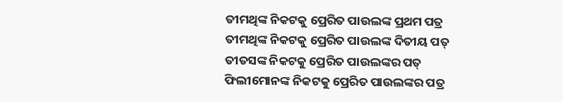ତୀମଥିଙ୍କ ନିକଟକୁ ପ୍ରେରିତ ପାଉଲଙ୍କ ପ୍ରଥମ ପତ୍ର
ତୀମଥିଙ୍କ ନିକଟକୁ ପ୍ରେରିତ ପାଉଲଙ୍କ ଦିତୀୟ ପତ୍
ତୀତସଙ୍କ ନିକଟକୁ ପ୍ରେରିତ ପାଉଲଙ୍କର ପତ୍
ଫିଲୀମୋନଙ୍କ ନିକଟକୁ ପ୍ରେରିତ ପାଉଲଙ୍କର ପତ୍ର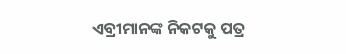ଏବ୍ରୀମାନଙ୍କ ନିକଟକୁ ପତ୍ର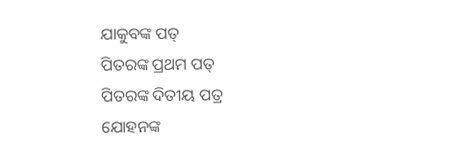ଯାକୁବଙ୍କ ପତ୍
ପିତରଙ୍କ ପ୍ରଥମ ପତ୍
ପିତରଙ୍କ ଦିତୀୟ ପତ୍ର
ଯୋହନଙ୍କ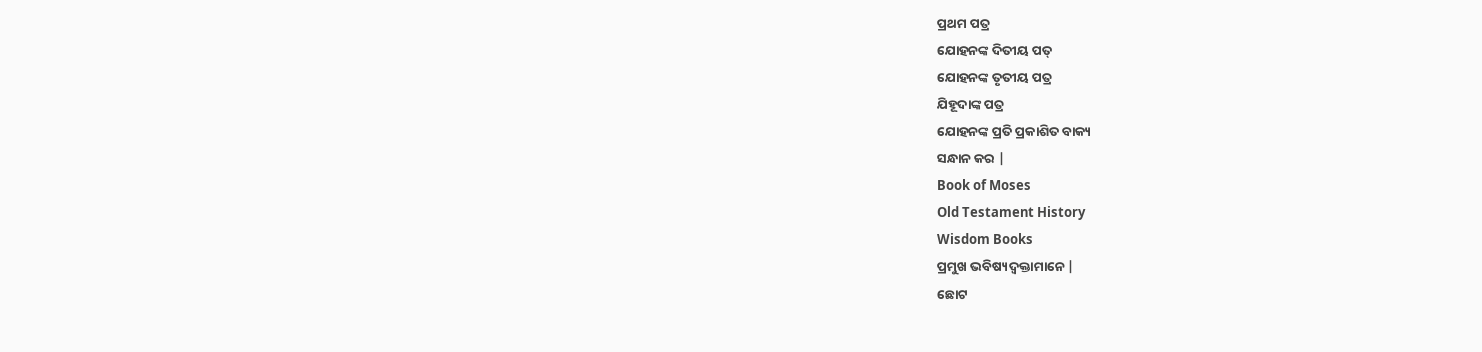ପ୍ରଥମ ପତ୍ର
ଯୋହନଙ୍କ ଦିତୀୟ ପତ୍
ଯୋହନଙ୍କ ତୃତୀୟ ପତ୍ର
ଯିହୂଦାଙ୍କ ପତ୍ର
ଯୋହନଙ୍କ ପ୍ରତି ପ୍ରକାଶିତ ବାକ୍ୟ
ସନ୍ଧାନ କର |
Book of Moses
Old Testament History
Wisdom Books
ପ୍ରମୁଖ ଭବିଷ୍ୟଦ୍ବକ୍ତାମାନେ |
ଛୋଟ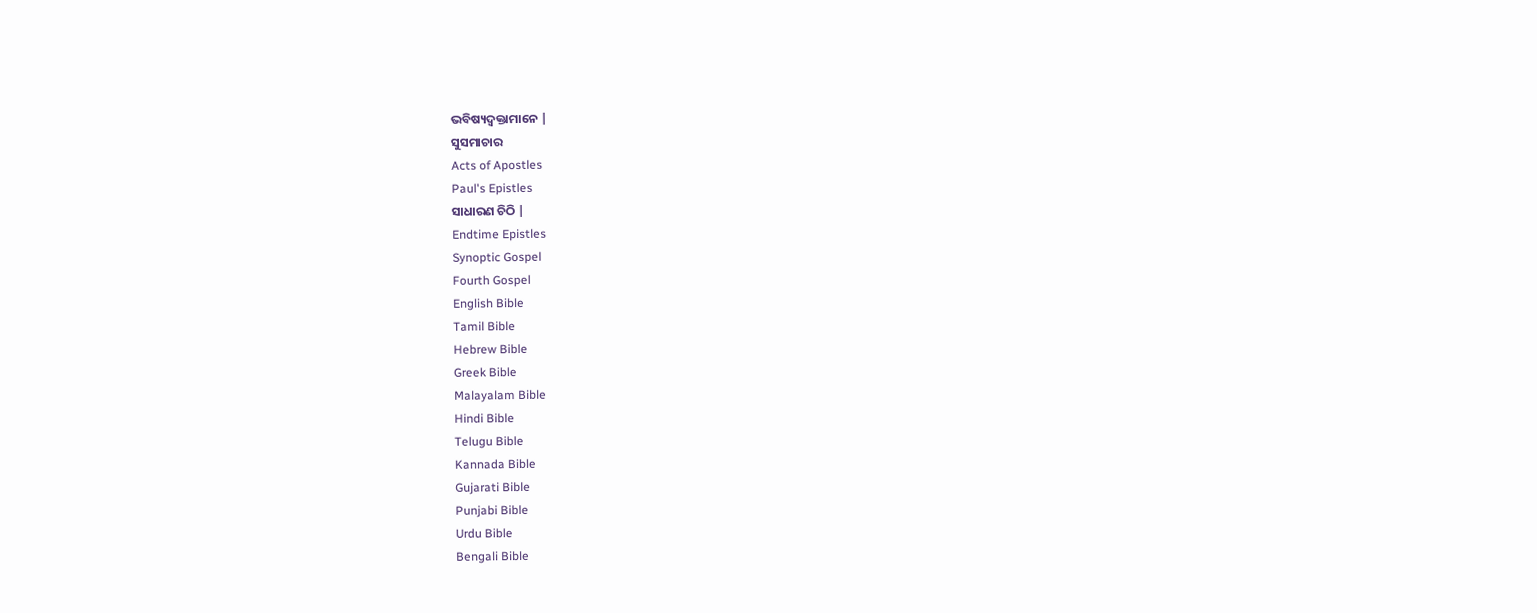ଭବିଷ୍ୟଦ୍ବକ୍ତାମାନେ |
ସୁସମାଚାର
Acts of Apostles
Paul's Epistles
ସାଧାରଣ ଚିଠି |
Endtime Epistles
Synoptic Gospel
Fourth Gospel
English Bible
Tamil Bible
Hebrew Bible
Greek Bible
Malayalam Bible
Hindi Bible
Telugu Bible
Kannada Bible
Gujarati Bible
Punjabi Bible
Urdu Bible
Bengali Bible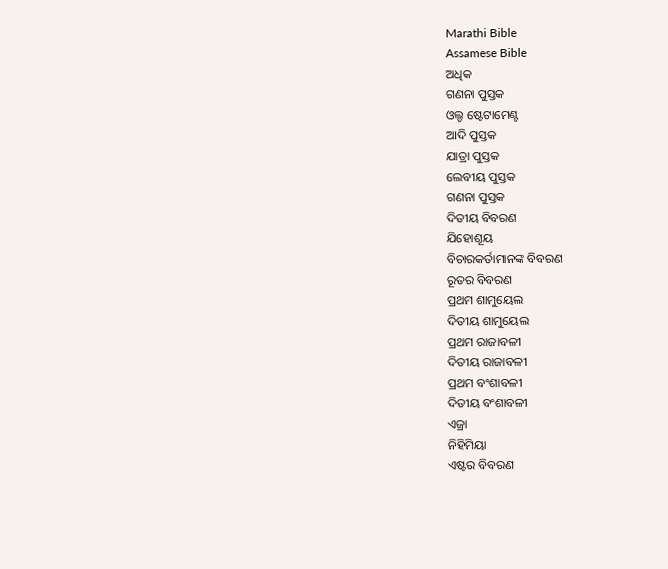Marathi Bible
Assamese Bible
ଅଧିକ
ଗଣନା ପୁସ୍ତକ
ଓଲ୍ଡ ଷ୍ଟେଟାମେଣ୍ଟ
ଆଦି ପୁସ୍ତକ
ଯାତ୍ରା ପୁସ୍ତକ
ଲେବୀୟ ପୁସ୍ତକ
ଗଣନା ପୁସ୍ତକ
ଦିତୀୟ ବିବରଣ
ଯିହୋଶୂୟ
ବିଚାରକର୍ତାମାନଙ୍କ ବିବରଣ
ରୂତର ବିବରଣ
ପ୍ରଥମ ଶାମୁୟେଲ
ଦିତୀୟ ଶାମୁୟେଲ
ପ୍ରଥମ ରାଜାବଳୀ
ଦିତୀୟ ରାଜାବଳୀ
ପ୍ରଥମ ବଂଶାବଳୀ
ଦିତୀୟ ବଂଶାବଳୀ
ଏଜ୍ରା
ନିହିମିୟା
ଏଷ୍ଟର ବିବରଣ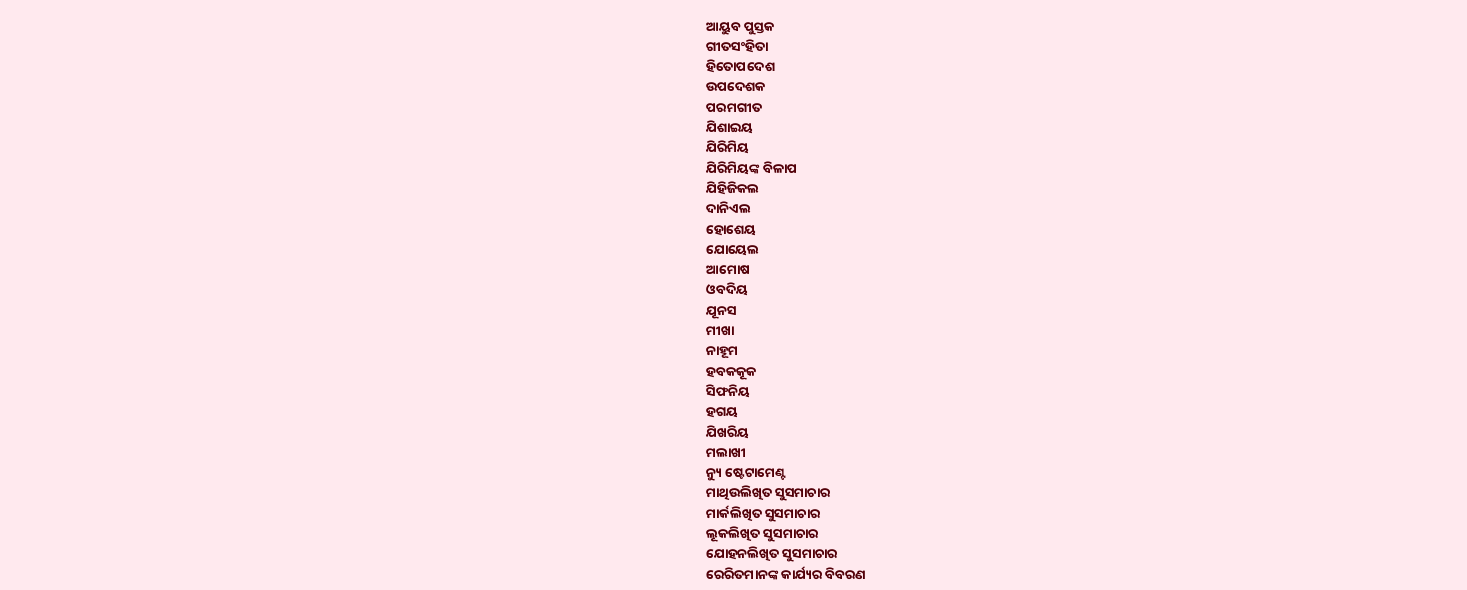ଆୟୁବ ପୁସ୍ତକ
ଗୀତସଂହିତା
ହିତୋପଦେଶ
ଉପଦେଶକ
ପରମଗୀତ
ଯିଶାଇୟ
ଯିରିମିୟ
ଯିରିମିୟଙ୍କ ବିଳାପ
ଯିହିଜିକଲ
ଦାନିଏଲ
ହୋଶେୟ
ଯୋୟେଲ
ଆମୋଷ
ଓବଦିୟ
ଯୂନସ
ମୀଖା
ନାହୂମ
ହବକକୂକ
ସିଫନିୟ
ହଗୟ
ଯିଖରିୟ
ମଲାଖୀ
ନ୍ୟୁ ଷ୍ଟେଟାମେଣ୍ଟ
ମାଥିଉଲିଖିତ ସୁସମାଚାର
ମାର୍କଲିଖିତ ସୁସମାଚାର
ଲୂକଲିଖିତ ସୁସମାଚାର
ଯୋହନଲିଖିତ ସୁସମାଚାର
ରେରିତମାନଙ୍କ କାର୍ଯ୍ୟର ବିବରଣ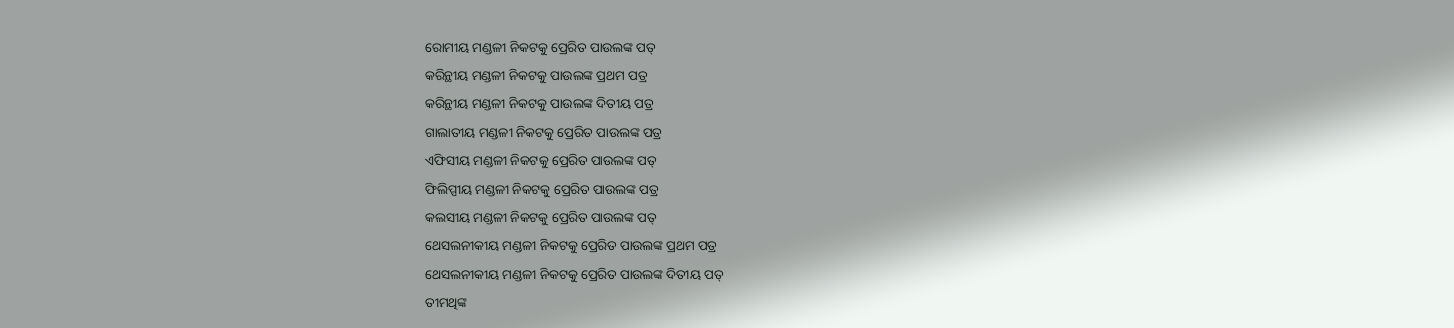ରୋମୀୟ ମଣ୍ଡଳୀ ନିକଟକୁ ପ୍ରେରିତ ପାଉଲଙ୍କ ପତ୍
କରିନ୍ଥୀୟ ମଣ୍ଡଳୀ ନିକଟକୁ ପାଉଲଙ୍କ ପ୍ରଥମ ପତ୍ର
କରିନ୍ଥୀୟ ମଣ୍ଡଳୀ ନିକଟକୁ ପାଉଲଙ୍କ ଦିତୀୟ ପତ୍ର
ଗାଲାତୀୟ ମଣ୍ଡଳୀ ନିକଟକୁ ପ୍ରେରିତ ପାଉଲଙ୍କ ପତ୍ର
ଏଫିସୀୟ ମଣ୍ଡଳୀ ନିକଟକୁ ପ୍ରେରିତ ପାଉଲଙ୍କ ପତ୍
ଫିଲିପ୍ପୀୟ ମଣ୍ଡଳୀ ନିକଟକୁ ପ୍ରେରିତ ପାଉଲଙ୍କ ପତ୍ର
କଲସୀୟ ମଣ୍ଡଳୀ ନିକଟକୁ ପ୍ରେରିତ ପାଉଲଙ୍କ ପତ୍
ଥେସଲନୀକୀୟ ମଣ୍ଡଳୀ ନିକଟକୁ ପ୍ରେରିତ ପାଉଲଙ୍କ ପ୍ରଥମ ପତ୍ର
ଥେସଲନୀକୀୟ ମଣ୍ଡଳୀ ନିକଟକୁ ପ୍ରେରିତ ପାଉଲଙ୍କ ଦିତୀୟ ପତ୍
ତୀମଥିଙ୍କ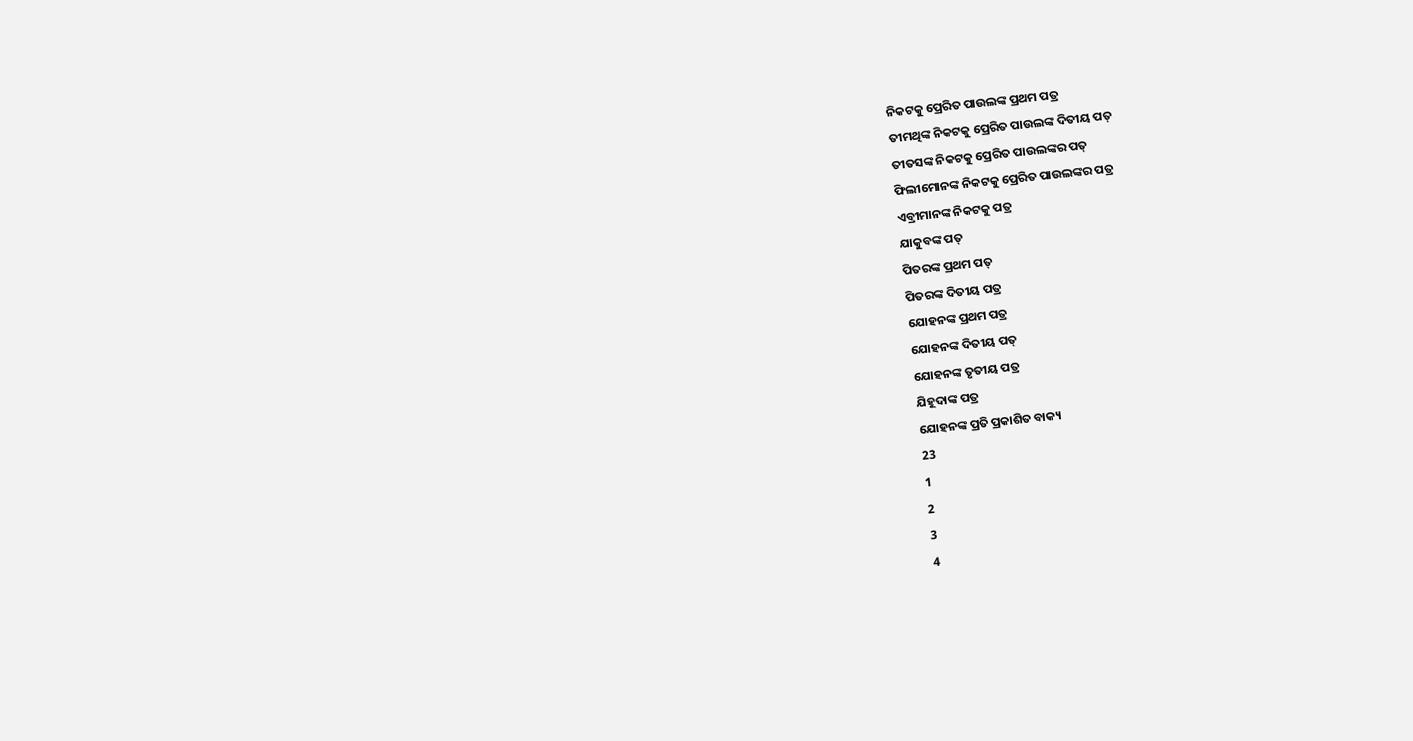ନିକଟକୁ ପ୍ରେରିତ ପାଉଲଙ୍କ ପ୍ରଥମ ପତ୍ର
ତୀମଥିଙ୍କ ନିକଟକୁ ପ୍ରେରିତ ପାଉଲଙ୍କ ଦିତୀୟ ପତ୍
ତୀତସଙ୍କ ନିକଟକୁ ପ୍ରେରିତ ପାଉଲଙ୍କର ପତ୍
ଫିଲୀମୋନଙ୍କ ନିକଟକୁ ପ୍ରେରିତ ପାଉଲଙ୍କର ପତ୍ର
ଏବ୍ରୀମାନଙ୍କ ନିକଟକୁ ପତ୍ର
ଯାକୁବଙ୍କ ପତ୍
ପିତରଙ୍କ ପ୍ରଥମ ପତ୍
ପିତରଙ୍କ ଦିତୀୟ ପତ୍ର
ଯୋହନଙ୍କ ପ୍ରଥମ ପତ୍ର
ଯୋହନଙ୍କ ଦିତୀୟ ପତ୍
ଯୋହନଙ୍କ ତୃତୀୟ ପତ୍ର
ଯିହୂଦାଙ୍କ ପତ୍ର
ଯୋହନଙ୍କ ପ୍ରତି ପ୍ରକାଶିତ ବାକ୍ୟ
23
1
2
3
4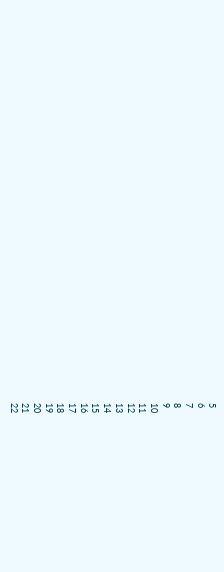5
6
7
8
9
10
11
12
13
14
15
16
17
18
19
20
21
22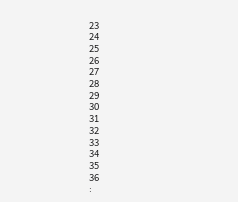23
24
25
26
27
28
29
30
31
32
33
34
35
36
: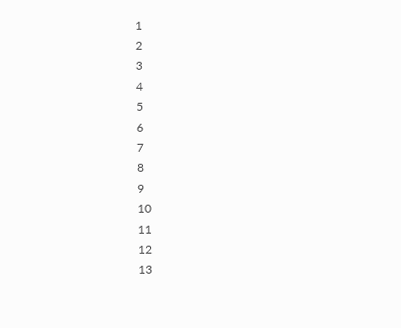1
2
3
4
5
6
7
8
9
10
11
12
13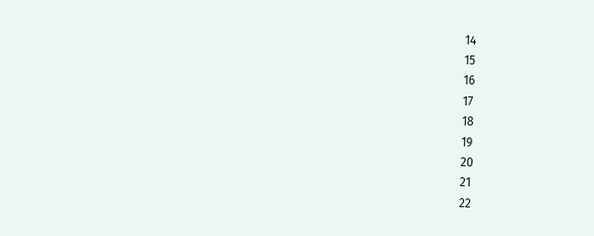14
15
16
17
18
19
20
21
22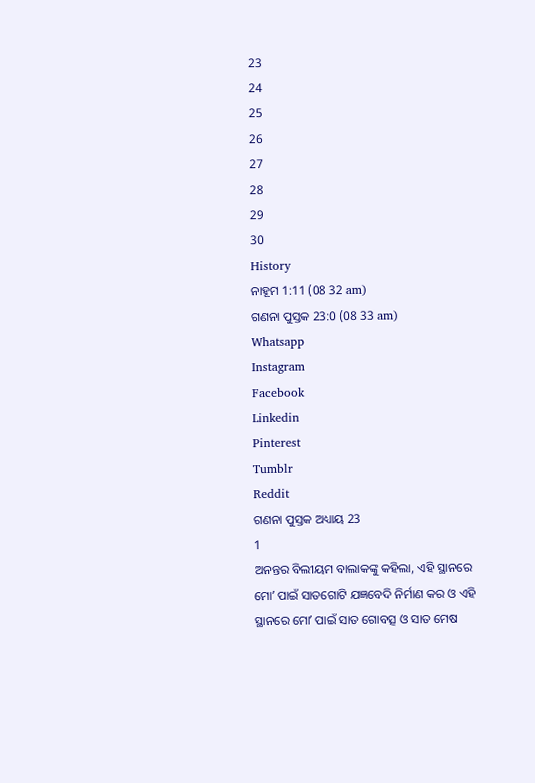23
24
25
26
27
28
29
30
History
ନାହୂମ 1:11 (08 32 am)
ଗଣନା ପୁସ୍ତକ 23:0 (08 33 am)
Whatsapp
Instagram
Facebook
Linkedin
Pinterest
Tumblr
Reddit
ଗଣନା ପୁସ୍ତକ ଅଧ୍ୟାୟ 23
1
ଅନନ୍ତର ବିଲୀୟମ ବାଲାକଙ୍କୁ କହିଲା, ଏହି ସ୍ଥାନରେ ମୋʼ ପାଇଁ ସାତଗୋଟି ଯଜ୍ଞବେଦି ନିର୍ମାଣ କର ଓ ଏହି ସ୍ଥାନରେ ମୋʼ ପାଇଁ ସାତ ଗୋବତ୍ସ ଓ ସାତ ମେଷ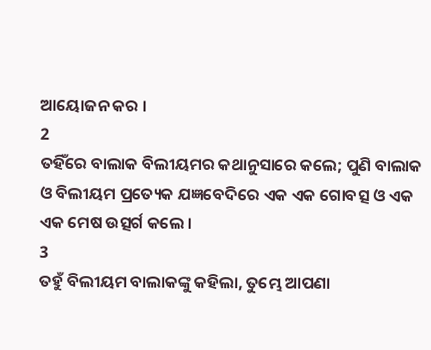ଆୟୋଜନ କର ।
2
ତହିଁରେ ବାଲାକ ବିଲୀୟମର କଥାନୁସାରେ କଲେ; ପୁଣି ବାଲାକ ଓ ବିଲୀୟମ ପ୍ରତ୍ୟେକ ଯଜ୍ଞବେଦିରେ ଏକ ଏକ ଗୋବତ୍ସ ଓ ଏକ ଏକ ମେଷ ଉତ୍ସର୍ଗ କଲେ ।
3
ତହୁଁ ବିଲୀୟମ ବାଲାକଙ୍କୁ କହିଲା, ତୁମ୍ଭେ ଆପଣା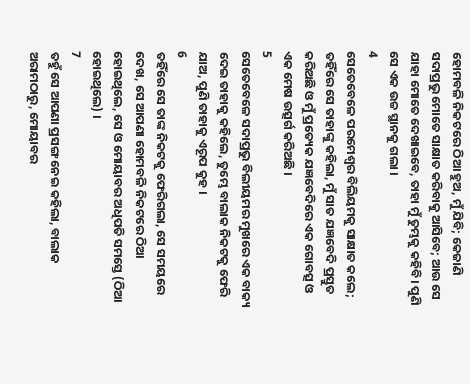ହୋମବଳି ନିକଟରେ ଠିଆ ହୁଅ, ମୁଁ ଯିବି; କେଜାଣି ସଦାପ୍ରଭୁ ମୋତେ ସାକ୍ଷାତ କରିବାକୁ ଆସିବେ; ଆଉ ସେ ଯାହା ମୋତେ ଦେଖାଇବେ, ତାହା ମୁଁ ତୁମ୍ଭକୁ କହିବି। ପୁଣି ସେ ଏକ ଉଚ୍ଚ ସ୍ଥାନକୁ ଗଲା ।
4
ସେତେବେଳେ ପରମେଶ୍ଵର ବିଲିୟମକୁ ସାକ୍ଷାତ କଲେ; ତହିଁରେ ସେ ତାହାଙ୍କୁ କହିଲା, ମୁଁ ସାତ ଯଜ୍ଞବେଦି ପ୍ରସ୍ତୁତ କରିଅଛି ଓ ମୁଁ ପ୍ରତ୍ୟେକ ଯଜ୍ଞବେଦିରେ ଏକ ଗୋବତ୍ସ ଓ ଏକ ମେଷ ଉତ୍ସର୍ଗ କରିଅଛି ।
5
ସେତେବେଳେ ସଦାପ୍ରଭୁ ବିଲୀୟମର ମୁଖରେ ଏକ ବାକ୍ୟ ଦେଇ ତାହାକୁ କହିଲେ, ତୁମ୍ଭେ ବାଲାକ ନିକଟକୁ ଫେରି ଯାଅ, ପୁଣି ତାହାକୁ ଏରୂପ କୁହ ।
6
ତହିଁରେ ସେ ତାଙ୍କ ନିକଟକୁ ଫେରିଗଲା, ସେ ସମୟରେ ଦେଖ, ସେ ଆପଣା ହୋମବଳି ନିକଟରେ ଠିଆ ହୋଇଥିଲେ, ସେ ଓ ମୋୟାବର ଅଧିପତି ସମସ୍ତେ (ଠିଆ ହୋଇଥିଲେ) ।
7
ତହୁଁ ସେ ଆପଣା ପ୍ରସଙ୍ଗ ନେଇ କହିଲା, ବାଲାକ ଅରାମଠାରୁ, ମୋୟାବର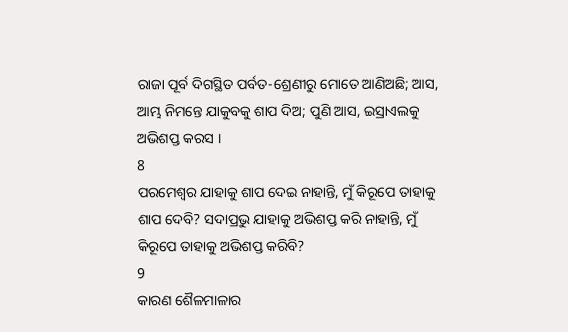ରାଜା ପୂର୍ବ ଦିଗସ୍ଥିତ ପର୍ବତ-ଶ୍ରେଣୀରୁ ମୋତେ ଆଣିଅଛି; ଆସ, ଆମ୍ଭ ନିମନ୍ତେ ଯାକୁବକୁ ଶାପ ଦିଅ; ପୁଣି ଆସ, ଇସ୍ରାଏଲକୁ ଅଭିଶପ୍ତ କରସ ।
8
ପରମେଶ୍ଵର ଯାହାକୁ ଶାପ ଦେଇ ନାହାନ୍ତି, ମୁଁ କିରୂପେ ତାହାକୁ ଶାପ ଦେବି? ସଦାପ୍ରଭୁ ଯାହାକୁ ଅଭିଶପ୍ତ କରି ନାହାନ୍ତି, ମୁଁ କିରୂପେ ତାହାକୁ ଅଭିଶପ୍ତ କରିବି?
9
କାରଣ ଶୈଳମାଳାର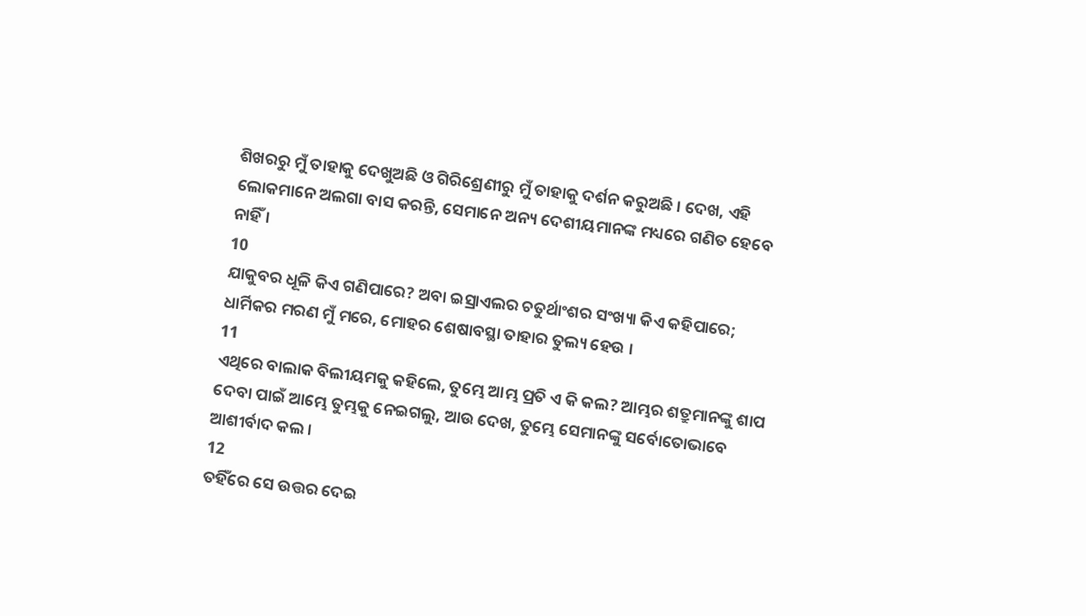ଶିଖରରୁ ମୁଁ ତାହାକୁ ଦେଖୁଅଛି ଓ ଗିରିଶ୍ରେଣୀରୁ ମୁଁ ତାହାକୁ ଦର୍ଶନ କରୁଅଛି । ଦେଖ, ଏହି ଲୋକମାନେ ଅଲଗା ବାସ କରନ୍ତି, ସେମାନେ ଅନ୍ୟ ଦେଶୀୟମାନଙ୍କ ମଧ୍ୟରେ ଗଣିତ ହେବେ ନାହିଁ ।
10
ଯାକୁବର ଧୂଳି କିଏ ଗଣିପାରେ? ଅବା ଇସ୍ରାଏଲର ଚତୁର୍ଥାଂଶର ସଂଖ୍ୟା କିଏ କହିପାରେ; ଧାର୍ମିକର ମରଣ ମୁଁ ମରେ, ମୋହର ଶେଷାବସ୍ଥା ତାହାର ତୁଲ୍ୟ ହେଉ ।
11
ଏଥିରେ ବାଲାକ ବିଲୀୟମକୁ କହିଲେ, ତୁମ୍ଭେ ଆମ୍ଭ ପ୍ରତି ଏ କି କଲ? ଆମ୍ଭର ଶତ୍ରୁମାନଙ୍କୁ ଶାପ ଦେବା ପାଇଁ ଆମ୍ଭେ ତୁମ୍ଭକୁ ନେଇଗଲୁ, ଆଉ ଦେଖ, ତୁମ୍ଭେ ସେମାନଙ୍କୁ ସର୍ବୋତୋଭାବେ ଆଶୀର୍ବାଦ କଲ ।
12
ତହିଁରେ ସେ ଉତ୍ତର ଦେଇ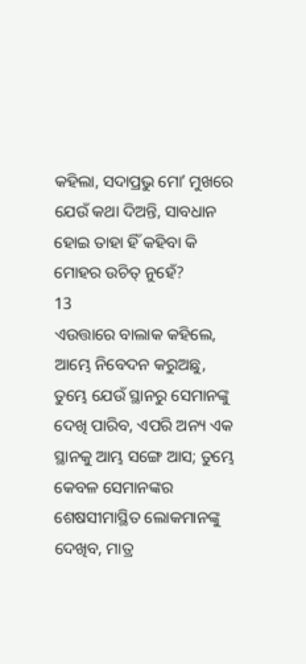କହିଲା, ସଦାପ୍ରଭୁ ମୋʼ ମୁଖରେ ଯେଉଁ କଥା ଦିଅନ୍ତି, ସାବଧାନ ହୋଇ ତାହା ହିଁ କହିବା କି ମୋହର ଉଚିତ୍ ନୁହେଁ?
13
ଏଉତ୍ତାରେ ବାଲାକ କହିଲେ, ଆମ୍ଭେ ନିବେଦନ କରୁଅଛୁ, ତୁମ୍ଭେ ଯେଉଁ ସ୍ଥାନରୁ ସେମାନଙ୍କୁ ଦେଖି ପାରିବ, ଏପରି ଅନ୍ୟ ଏକ ସ୍ଥାନକୁ ଆମ୍ଭ ସଙ୍ଗେ ଆସ; ତୁମ୍ଭେ କେବଳ ସେମାନଙ୍କର ଶେଷସୀମାସ୍ଥିତ ଲୋକମାନଙ୍କୁ ଦେଖିବ, ମାତ୍ର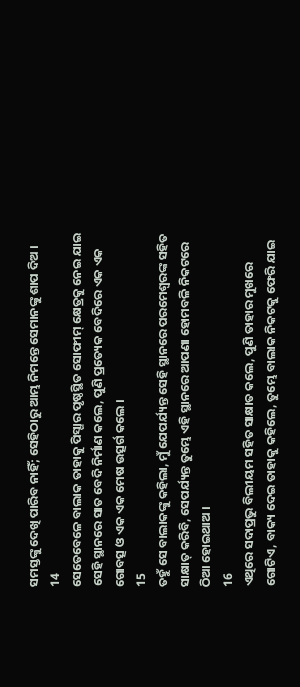ସମସ୍ତଙ୍କୁ ଦେଖି ପାରିବ ନାହିଁ; ସେହିଠାରୁ ଆମ୍ଭ ନିମନ୍ତେ ସେମାନଙ୍କୁ ଶାପ ଦିଅ ।
14
ସେତେବେଳେ ବାଲାକ ତାହାକୁ ପିସ୍ଗାର ପୃଷ୍ଠସ୍ଥିତ ସୋଫୀମ୍ କ୍ଷେତ୍ରକୁ ନେଇ ଯାଇ ସେହି ସ୍ଥାନରେ ସାତ ବେଦି ନିର୍ମାଣ କଲେ, ପୁଣି ପ୍ରତ୍ୟେକ ବେଦିରେ ଏକ ଏକ ଗୋବତ୍ସ ଓ ଏକ ଏକ ମେଷ ଉତ୍ସର୍ଗ କଲେ ।
15
ତହୁଁ ସେ ବାଲାକଙ୍କୁ କହିଲା, ମୁଁ ଯେପର୍ଯ୍ୟନ୍ତ ସେହି ସ୍ଥାନରେ ପରମେଶ୍ଵରଙ୍କ ସହିତ ସାକ୍ଷାତ୍ କରିବି, ସେପର୍ଯ୍ୟନ୍ତ ତୁମ୍ଭେ ଏହି ସ୍ଥାନରେ ଆପଣା ହୋମବଳି ନିକଟରେ ଠିଆ ହୋଇଥାଅ ।
16
ଏଥିରେ ସଦାପ୍ରଭୁ ବିଲୀୟମ ସହିତ ସାକ୍ଷାତ କଲେ, ପୁଣି ତାହାର ମୁଖରେ ଗୋଟିଏ, ବାକ୍ୟ ଦେଇ ତାହାକୁ କହିଲେ, ତୁମ୍ଭେ ବାଲାକ ନିକଟକୁ ଫେରି ଯାଇ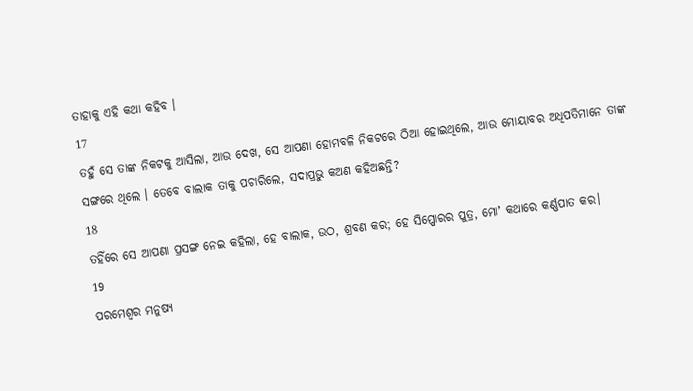ତାହାକୁ ଏହି କଥା କହିବ ।
17
ତହୁଁ ସେ ତାଙ୍କ ନିକଟକୁ ଆସିଲା, ଆଉ ଦେଖ, ସେ ଆପଣା ହୋମବଳି ନିକଟରେ ଠିଆ ହୋଇଥିଲେ, ଆଉ ମୋୟାବର ଅଧିପତିମାନେ ତାଙ୍କ ସଙ୍ଗରେ ଥିଲେ । ତେବେ ବାଲାକ ତାକୁ ପଚାରିଲେ, ସଦାପ୍ରଭୁ କଅଣ କହିଅଛନ୍ତି?
18
ତହିଁରେ ସେ ଆପଣା ପ୍ରସଙ୍ଗ ନେଇ କହିଲା, ହେ ବାଲାକ, ଉଠ, ଶ୍ରବଣ କର; ହେ ସିପ୍ପୋରର ପୁତ୍ର, ମୋʼ କଥାରେ କର୍ଣ୍ଣପାତ କର।
19
ପରମେଶ୍ଵର ମନୁଷ୍ୟ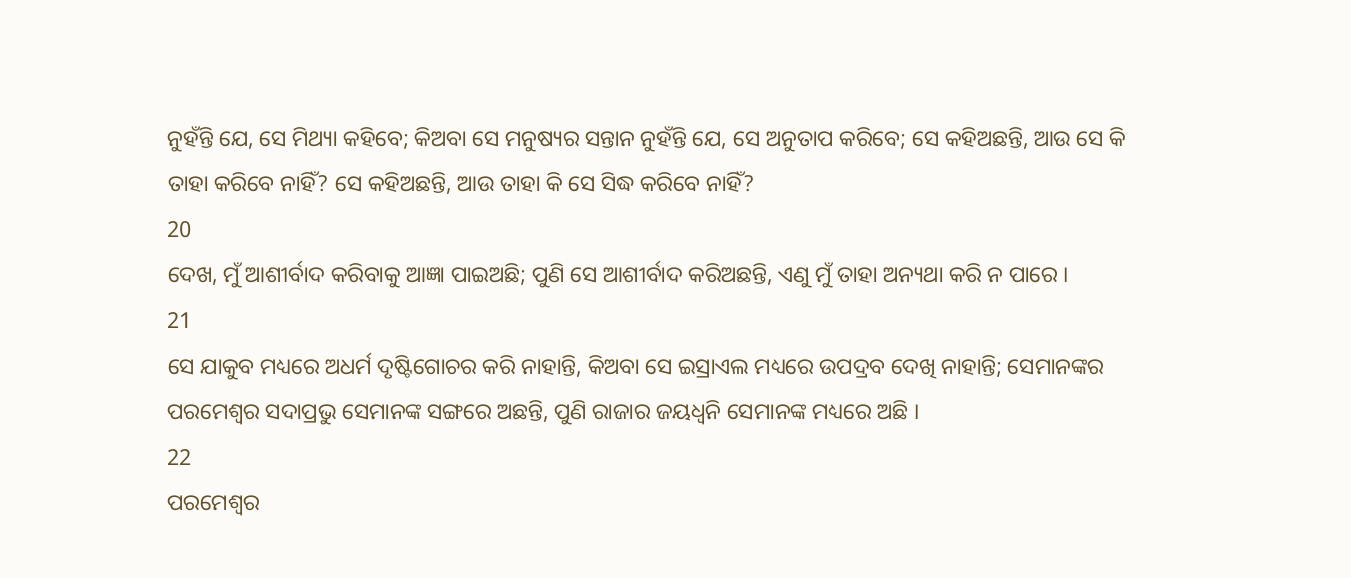ନୁହଁନ୍ତି ଯେ, ସେ ମିଥ୍ୟା କହିବେ; କିଅବା ସେ ମନୁଷ୍ୟର ସନ୍ତାନ ନୁହଁନ୍ତି ଯେ, ସେ ଅନୁତାପ କରିବେ; ସେ କହିଅଛନ୍ତି, ଆଉ ସେ କି ତାହା କରିବେ ନାହିଁ? ସେ କହିଅଛନ୍ତି, ଆଉ ତାହା କି ସେ ସିଦ୍ଧ କରିବେ ନାହିଁ?
20
ଦେଖ, ମୁଁ ଆଶୀର୍ବାଦ କରିବାକୁ ଆଜ୍ଞା ପାଇଅଛି; ପୁଣି ସେ ଆଶୀର୍ବାଦ କରିଅଛନ୍ତି, ଏଣୁ ମୁଁ ତାହା ଅନ୍ୟଥା କରି ନ ପାରେ ।
21
ସେ ଯାକୁବ ମଧ୍ୟରେ ଅଧର୍ମ ଦୃଷ୍ଟିଗୋଚର କରି ନାହାନ୍ତି, କିଅବା ସେ ଇସ୍ରାଏଲ ମଧ୍ୟରେ ଉପଦ୍ରବ ଦେଖି ନାହାନ୍ତି; ସେମାନଙ୍କର ପରମେଶ୍ଵର ସଦାପ୍ରଭୁ ସେମାନଙ୍କ ସଙ୍ଗରେ ଅଛନ୍ତି, ପୁଣି ରାଜାର ଜୟଧ୍ଵନି ସେମାନଙ୍କ ମଧ୍ୟରେ ଅଛି ।
22
ପରମେଶ୍ଵର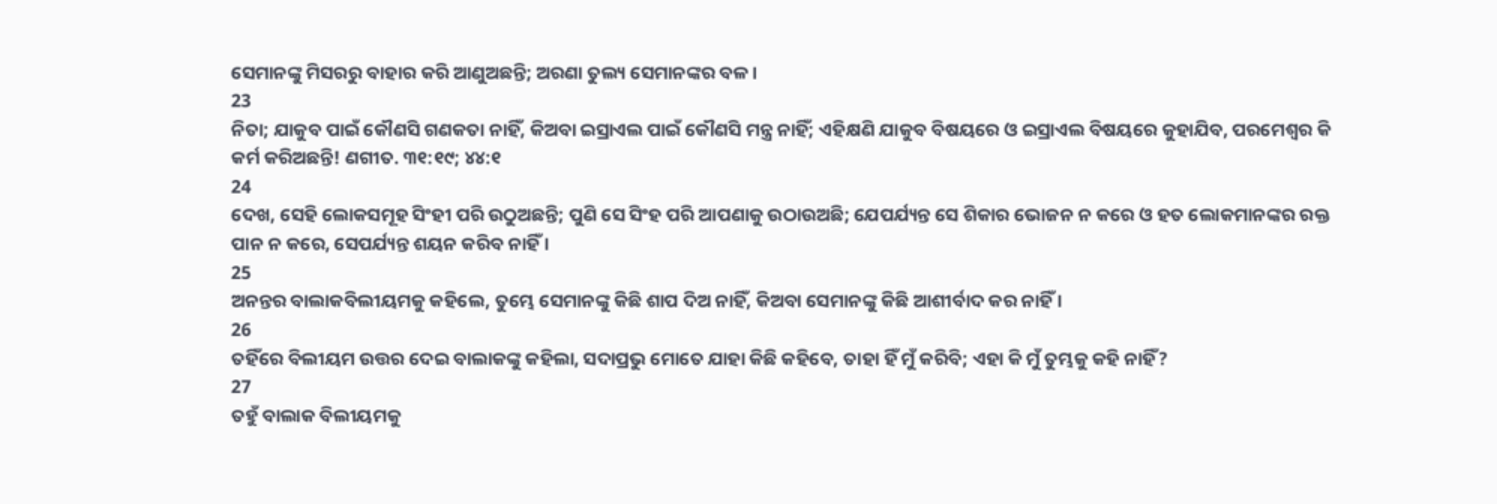ସେମାନଙ୍କୁ ମିସରରୁ ବାହାର କରି ଆଣୁଅଛନ୍ତି; ଅରଣା ତୁଲ୍ୟ ସେମାନଙ୍କର ବଳ ।
23
ନିତା; ଯାକୁବ ପାଇଁ କୌଣସି ଗଣକତା ନାହିଁ, କିଅବା ଇସ୍ରାଏଲ ପାଇଁ କୌଣସି ମନ୍ତ୍ର ନାହିଁ; ଏହିକ୍ଷଣି ଯାକୁବ ବିଷୟରେ ଓ ଇସ୍ରାଏଲ ବିଷୟରେ କୁହାଯିବ, ପରମେଶ୍ଵର କି କର୍ମ କରିଅଛନ୍ତି! ଣଗୀତ. ୩୧:୧୯; ୪୪:୧
24
ଦେଖ, ସେହି ଲୋକସମୂହ ସିଂହୀ ପରି ଉଠୁଅଛନ୍ତି; ପୁଣି ସେ ସିଂହ ପରି ଆପଣାକୁ ଉଠାଉଅଛି; ଯେପର୍ଯ୍ୟନ୍ତ ସେ ଶିକାର ଭୋଜନ ନ କରେ ଓ ହତ ଲୋକମାନଙ୍କର ରକ୍ତ ପାନ ନ କରେ, ସେପର୍ଯ୍ୟନ୍ତ ଶୟନ କରିବ ନାହିଁ ।
25
ଅନନ୍ତର ବାଲାକବିଲୀୟମକୁ କହିଲେ, ତୁମ୍ଭେ ସେମାନଙ୍କୁ କିଛି ଶାପ ଦିଅ ନାହିଁ, କିଅବା ସେମାନଙ୍କୁ କିଛି ଆଶୀର୍ବାଦ କର ନାହିଁ ।
26
ତହିଁରେ ବିଲୀୟମ ଉତ୍ତର ଦେଇ ବାଲାକଙ୍କୁ କହିଲା, ସଦାପ୍ରଭୁ ମୋତେ ଯାହା କିଛି କହିବେ, ତାହା ହିଁ ମୁଁ କରିବି; ଏହା କି ମୁଁ ତୁମ୍ଭକୁ କହି ନାହିଁ?
27
ତହୁଁ ବାଲାକ ବିଲୀୟମକୁ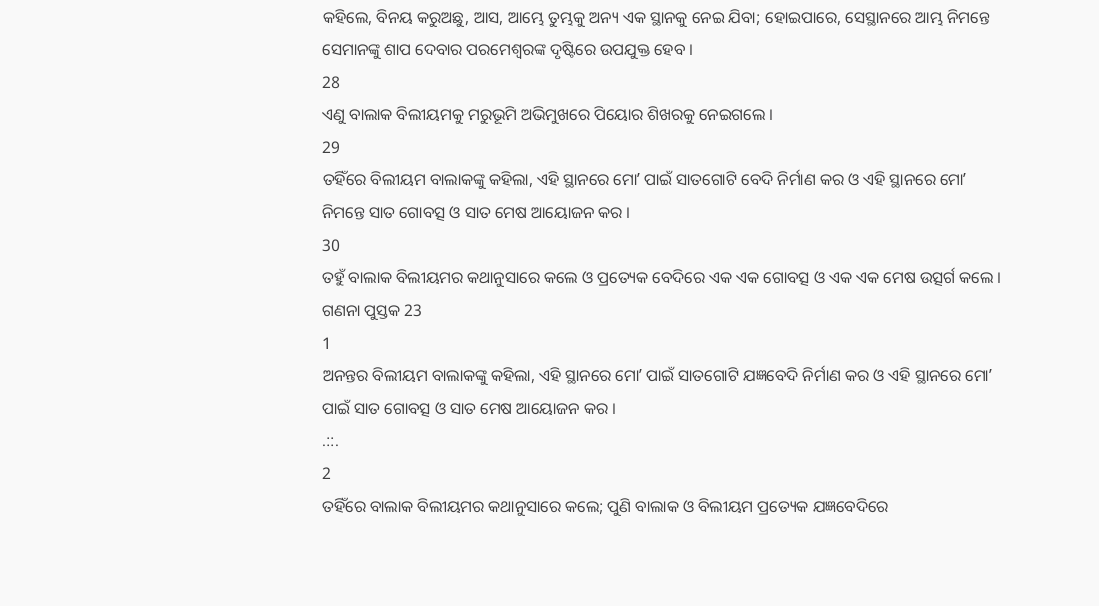କହିଲେ, ବିନୟ କରୁଅଛୁ, ଆସ, ଆମ୍ଭେ ତୁମ୍ଭକୁ ଅନ୍ୟ ଏକ ସ୍ଥାନକୁ ନେଇ ଯିବା; ହୋଇପାରେ, ସେସ୍ଥାନରେ ଆମ୍ଭ ନିମନ୍ତେ ସେମାନଙ୍କୁ ଶାପ ଦେବାର ପରମେଶ୍ଵରଙ୍କ ଦୃଷ୍ଟିରେ ଉପଯୁକ୍ତ ହେବ ।
28
ଏଣୁ ବାଲାକ ବିଲୀୟମକୁ ମରୁଭୂମି ଅଭିମୁଖରେ ପିୟୋର ଶିଖରକୁ ନେଇଗଲେ ।
29
ତହିଁରେ ବିଲୀୟମ ବାଲାକଙ୍କୁ କହିଲା, ଏହି ସ୍ଥାନରେ ମୋʼ ପାଇଁ ସାତଗୋଟି ବେଦି ନିର୍ମାଣ କର ଓ ଏହି ସ୍ଥାନରେ ମୋʼ ନିମନ୍ତେ ସାତ ଗୋବତ୍ସ ଓ ସାତ ମେଷ ଆୟୋଜନ କର ।
30
ତହୁଁ ବାଲାକ ବିଲୀୟମର କଥାନୁସାରେ କଲେ ଓ ପ୍ରତ୍ୟେକ ବେଦିରେ ଏକ ଏକ ଗୋବତ୍ସ ଓ ଏକ ଏକ ମେଷ ଉତ୍ସର୍ଗ କଲେ ।
ଗଣନା ପୁସ୍ତକ 23
1
ଅନନ୍ତର ବିଲୀୟମ ବାଲାକଙ୍କୁ କହିଲା, ଏହି ସ୍ଥାନରେ ମୋʼ ପାଇଁ ସାତଗୋଟି ଯଜ୍ଞବେଦି ନିର୍ମାଣ କର ଓ ଏହି ସ୍ଥାନରେ ମୋʼ ପାଇଁ ସାତ ଗୋବତ୍ସ ଓ ସାତ ମେଷ ଆୟୋଜନ କର ।
.::.
2
ତହିଁରେ ବାଲାକ ବିଲୀୟମର କଥାନୁସାରେ କଲେ; ପୁଣି ବାଲାକ ଓ ବିଲୀୟମ ପ୍ରତ୍ୟେକ ଯଜ୍ଞବେଦିରେ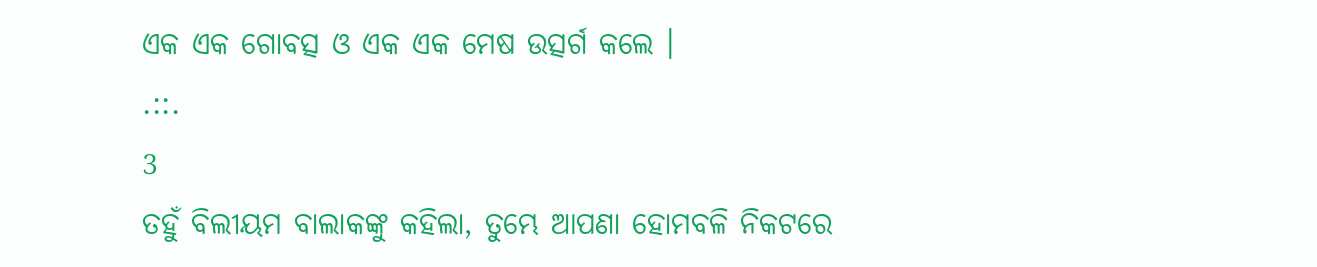ଏକ ଏକ ଗୋବତ୍ସ ଓ ଏକ ଏକ ମେଷ ଉତ୍ସର୍ଗ କଲେ ।
.::.
3
ତହୁଁ ବିଲୀୟମ ବାଲାକଙ୍କୁ କହିଲା, ତୁମ୍ଭେ ଆପଣା ହୋମବଳି ନିକଟରେ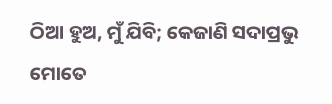ଠିଆ ହୁଅ, ମୁଁ ଯିବି; କେଜାଣି ସଦାପ୍ରଭୁ ମୋତେ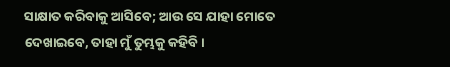ସାକ୍ଷାତ କରିବାକୁ ଆସିବେ; ଆଉ ସେ ଯାହା ମୋତେ ଦେଖାଇବେ, ତାହା ମୁଁ ତୁମ୍ଭକୁ କହିବି।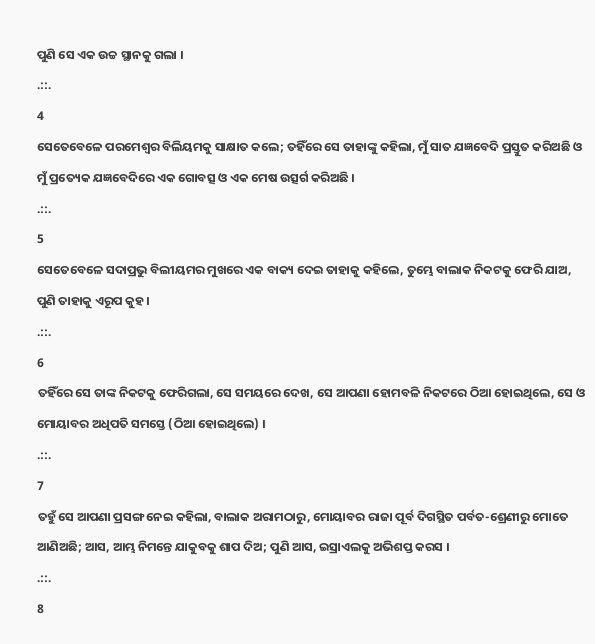ପୁଣି ସେ ଏକ ଉଚ୍ଚ ସ୍ଥାନକୁ ଗଲା ।
.::.
4
ସେତେବେଳେ ପରମେଶ୍ଵର ବିଲିୟମକୁ ସାକ୍ଷାତ କଲେ; ତହିଁରେ ସେ ତାହାଙ୍କୁ କହିଲା, ମୁଁ ସାତ ଯଜ୍ଞବେଦି ପ୍ରସ୍ତୁତ କରିଅଛି ଓ ମୁଁ ପ୍ରତ୍ୟେକ ଯଜ୍ଞବେଦିରେ ଏକ ଗୋବତ୍ସ ଓ ଏକ ମେଷ ଉତ୍ସର୍ଗ କରିଅଛି ।
.::.
5
ସେତେବେଳେ ସଦାପ୍ରଭୁ ବିଲୀୟମର ମୁଖରେ ଏକ ବାକ୍ୟ ଦେଇ ତାହାକୁ କହିଲେ, ତୁମ୍ଭେ ବାଲାକ ନିକଟକୁ ଫେରି ଯାଅ, ପୁଣି ତାହାକୁ ଏରୂପ କୁହ ।
.::.
6
ତହିଁରେ ସେ ତାଙ୍କ ନିକଟକୁ ଫେରିଗଲା, ସେ ସମୟରେ ଦେଖ, ସେ ଆପଣା ହୋମବଳି ନିକଟରେ ଠିଆ ହୋଇଥିଲେ, ସେ ଓ ମୋୟାବର ଅଧିପତି ସମସ୍ତେ (ଠିଆ ହୋଇଥିଲେ) ।
.::.
7
ତହୁଁ ସେ ଆପଣା ପ୍ରସଙ୍ଗ ନେଇ କହିଲା, ବାଲାକ ଅରାମଠାରୁ, ମୋୟାବର ରାଜା ପୂର୍ବ ଦିଗସ୍ଥିତ ପର୍ବତ-ଶ୍ରେଣୀରୁ ମୋତେ ଆଣିଅଛି; ଆସ, ଆମ୍ଭ ନିମନ୍ତେ ଯାକୁବକୁ ଶାପ ଦିଅ; ପୁଣି ଆସ, ଇସ୍ରାଏଲକୁ ଅଭିଶପ୍ତ କରସ ।
.::.
8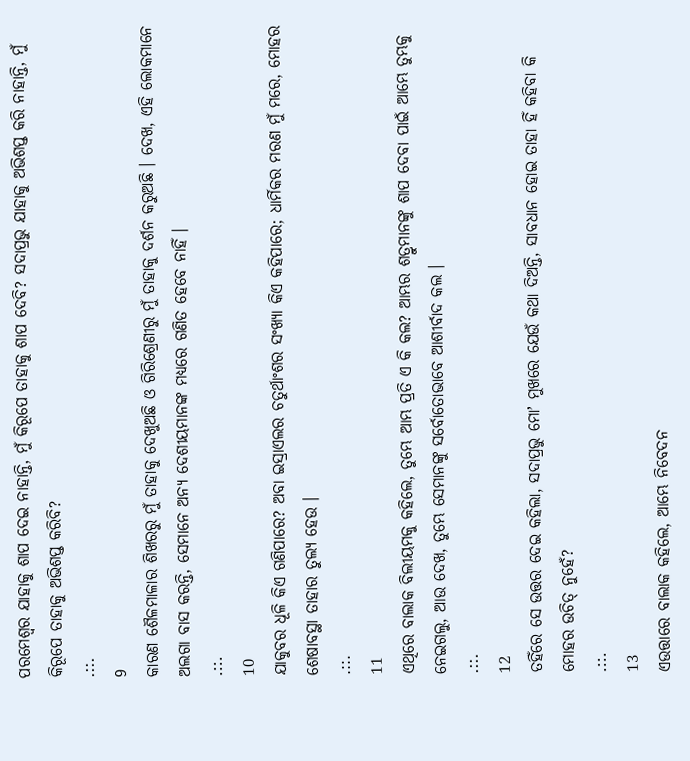ପରମେଶ୍ଵର ଯାହାକୁ ଶାପ ଦେଇ ନାହାନ୍ତି, ମୁଁ କିରୂପେ ତାହାକୁ ଶାପ ଦେବି? ସଦାପ୍ରଭୁ ଯାହାକୁ ଅଭିଶପ୍ତ କରି ନାହାନ୍ତି, ମୁଁ କିରୂପେ ତାହାକୁ ଅଭିଶପ୍ତ କରିବି?
.::.
9
କାରଣ ଶୈଳମାଳାର ଶିଖରରୁ ମୁଁ ତାହାକୁ ଦେଖୁଅଛି ଓ ଗିରିଶ୍ରେଣୀରୁ ମୁଁ ତାହାକୁ ଦର୍ଶନ କରୁଅଛି । ଦେଖ, ଏହି ଲୋକମାନେ ଅଲଗା ବାସ କରନ୍ତି, ସେମାନେ ଅନ୍ୟ ଦେଶୀୟମାନଙ୍କ ମଧ୍ୟରେ ଗଣିତ ହେବେ ନାହିଁ ।
.::.
10
ଯାକୁବର ଧୂଳି କିଏ ଗଣିପାରେ? ଅବା ଇସ୍ରାଏଲର ଚତୁର୍ଥାଂଶର ସଂଖ୍ୟା କିଏ କହିପାରେ; ଧାର୍ମିକର ମରଣ ମୁଁ ମରେ, ମୋହର ଶେଷାବସ୍ଥା ତାହାର ତୁଲ୍ୟ ହେଉ ।
.::.
11
ଏଥିରେ ବାଲାକ ବିଲୀୟମକୁ କହିଲେ, ତୁମ୍ଭେ ଆମ୍ଭ ପ୍ରତି ଏ କି କଲ? ଆମ୍ଭର ଶତ୍ରୁମାନଙ୍କୁ ଶାପ ଦେବା ପାଇଁ ଆମ୍ଭେ ତୁମ୍ଭକୁ ନେଇଗଲୁ, ଆଉ ଦେଖ, ତୁମ୍ଭେ ସେମାନଙ୍କୁ ସର୍ବୋତୋଭାବେ ଆଶୀର୍ବାଦ କଲ ।
.::.
12
ତହିଁରେ ସେ ଉତ୍ତର ଦେଇ କହିଲା, ସଦାପ୍ରଭୁ ମୋʼ ମୁଖରେ ଯେଉଁ କଥା ଦିଅନ୍ତି, ସାବଧାନ ହୋଇ ତାହା ହିଁ କହିବା କି ମୋହର ଉଚିତ୍ ନୁହେଁ?
.::.
13
ଏଉତ୍ତାରେ ବାଲାକ କହିଲେ, ଆମ୍ଭେ ନିବେଦନ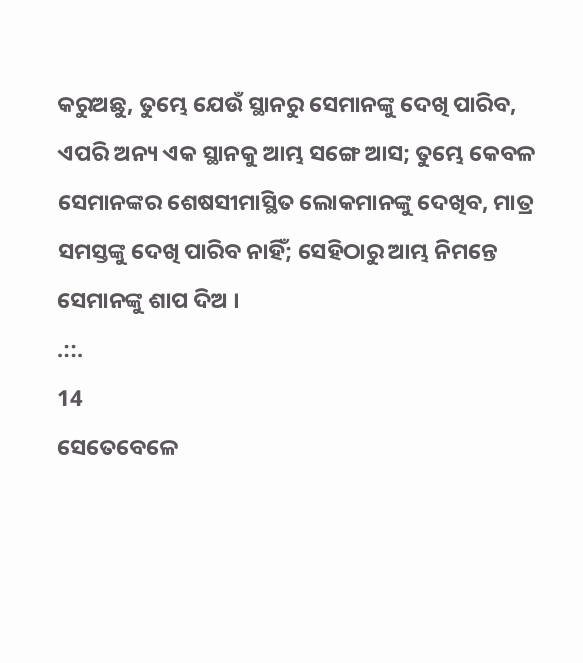କରୁଅଛୁ, ତୁମ୍ଭେ ଯେଉଁ ସ୍ଥାନରୁ ସେମାନଙ୍କୁ ଦେଖି ପାରିବ, ଏପରି ଅନ୍ୟ ଏକ ସ୍ଥାନକୁ ଆମ୍ଭ ସଙ୍ଗେ ଆସ; ତୁମ୍ଭେ କେବଳ ସେମାନଙ୍କର ଶେଷସୀମାସ୍ଥିତ ଲୋକମାନଙ୍କୁ ଦେଖିବ, ମାତ୍ର ସମସ୍ତଙ୍କୁ ଦେଖି ପାରିବ ନାହିଁ; ସେହିଠାରୁ ଆମ୍ଭ ନିମନ୍ତେ ସେମାନଙ୍କୁ ଶାପ ଦିଅ ।
.::.
14
ସେତେବେଳେ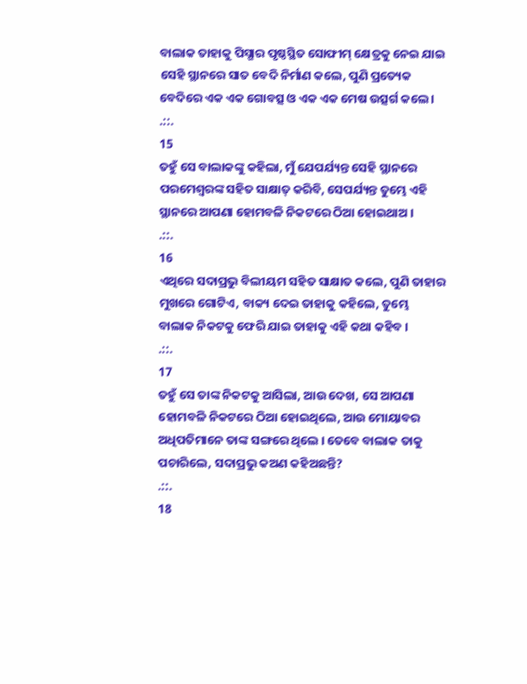ବାଲାକ ତାହାକୁ ପିସ୍ଗାର ପୃଷ୍ଠସ୍ଥିତ ସୋଫୀମ୍ କ୍ଷେତ୍ରକୁ ନେଇ ଯାଇ ସେହି ସ୍ଥାନରେ ସାତ ବେଦି ନିର୍ମାଣ କଲେ, ପୁଣି ପ୍ରତ୍ୟେକ ବେଦିରେ ଏକ ଏକ ଗୋବତ୍ସ ଓ ଏକ ଏକ ମେଷ ଉତ୍ସର୍ଗ କଲେ ।
.::.
15
ତହୁଁ ସେ ବାଲାକଙ୍କୁ କହିଲା, ମୁଁ ଯେପର୍ଯ୍ୟନ୍ତ ସେହି ସ୍ଥାନରେ ପରମେଶ୍ଵରଙ୍କ ସହିତ ସାକ୍ଷାତ୍ କରିବି, ସେପର୍ଯ୍ୟନ୍ତ ତୁମ୍ଭେ ଏହି ସ୍ଥାନରେ ଆପଣା ହୋମବଳି ନିକଟରେ ଠିଆ ହୋଇଥାଅ ।
.::.
16
ଏଥିରେ ସଦାପ୍ରଭୁ ବିଲୀୟମ ସହିତ ସାକ୍ଷାତ କଲେ, ପୁଣି ତାହାର ମୁଖରେ ଗୋଟିଏ, ବାକ୍ୟ ଦେଇ ତାହାକୁ କହିଲେ, ତୁମ୍ଭେ ବାଲାକ ନିକଟକୁ ଫେରି ଯାଇ ତାହାକୁ ଏହି କଥା କହିବ ।
.::.
17
ତହୁଁ ସେ ତାଙ୍କ ନିକଟକୁ ଆସିଲା, ଆଉ ଦେଖ, ସେ ଆପଣା ହୋମବଳି ନିକଟରେ ଠିଆ ହୋଇଥିଲେ, ଆଉ ମୋୟାବର ଅଧିପତିମାନେ ତାଙ୍କ ସଙ୍ଗରେ ଥିଲେ । ତେବେ ବାଲାକ ତାକୁ ପଚାରିଲେ, ସଦାପ୍ରଭୁ କଅଣ କହିଅଛନ୍ତି?
.::.
18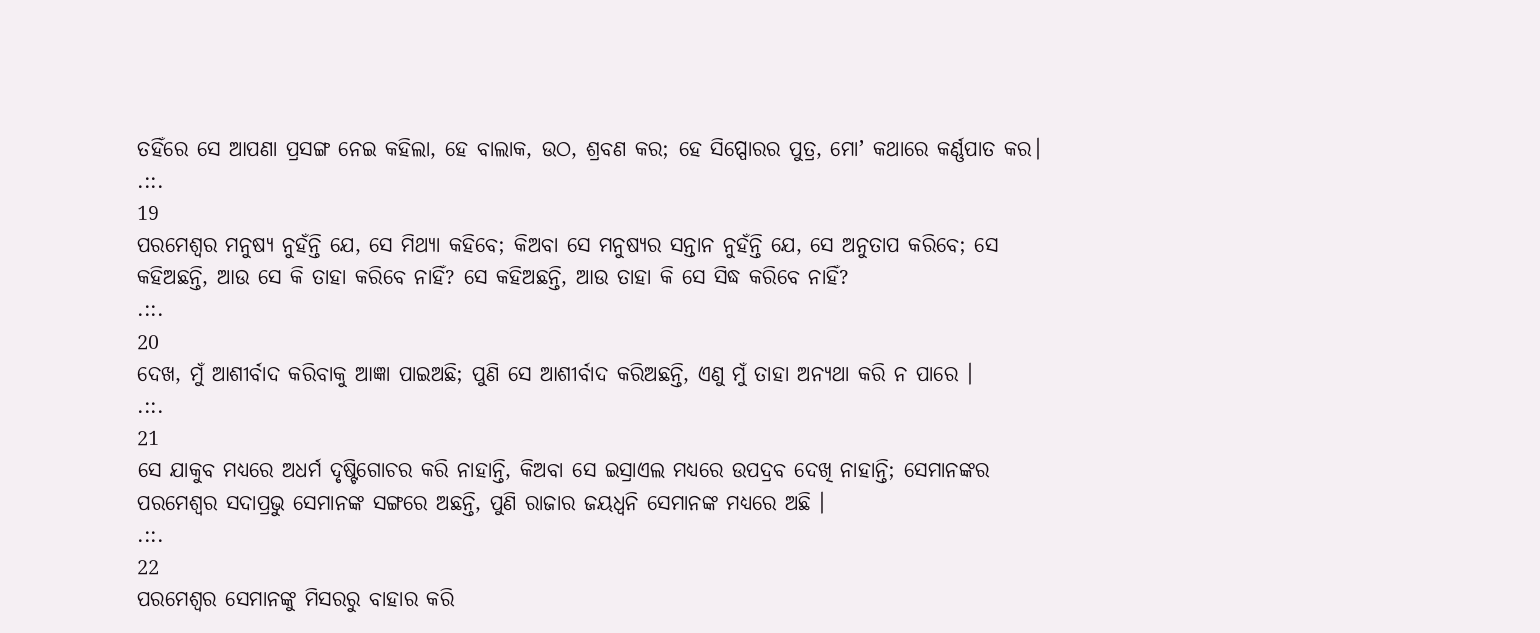ତହିଁରେ ସେ ଆପଣା ପ୍ରସଙ୍ଗ ନେଇ କହିଲା, ହେ ବାଲାକ, ଉଠ, ଶ୍ରବଣ କର; ହେ ସିପ୍ପୋରର ପୁତ୍ର, ମୋʼ କଥାରେ କର୍ଣ୍ଣପାତ କର।
.::.
19
ପରମେଶ୍ଵର ମନୁଷ୍ୟ ନୁହଁନ୍ତି ଯେ, ସେ ମିଥ୍ୟା କହିବେ; କିଅବା ସେ ମନୁଷ୍ୟର ସନ୍ତାନ ନୁହଁନ୍ତି ଯେ, ସେ ଅନୁତାପ କରିବେ; ସେ କହିଅଛନ୍ତି, ଆଉ ସେ କି ତାହା କରିବେ ନାହିଁ? ସେ କହିଅଛନ୍ତି, ଆଉ ତାହା କି ସେ ସିଦ୍ଧ କରିବେ ନାହିଁ?
.::.
20
ଦେଖ, ମୁଁ ଆଶୀର୍ବାଦ କରିବାକୁ ଆଜ୍ଞା ପାଇଅଛି; ପୁଣି ସେ ଆଶୀର୍ବାଦ କରିଅଛନ୍ତି, ଏଣୁ ମୁଁ ତାହା ଅନ୍ୟଥା କରି ନ ପାରେ ।
.::.
21
ସେ ଯାକୁବ ମଧ୍ୟରେ ଅଧର୍ମ ଦୃଷ୍ଟିଗୋଚର କରି ନାହାନ୍ତି, କିଅବା ସେ ଇସ୍ରାଏଲ ମଧ୍ୟରେ ଉପଦ୍ରବ ଦେଖି ନାହାନ୍ତି; ସେମାନଙ୍କର ପରମେଶ୍ଵର ସଦାପ୍ରଭୁ ସେମାନଙ୍କ ସଙ୍ଗରେ ଅଛନ୍ତି, ପୁଣି ରାଜାର ଜୟଧ୍ଵନି ସେମାନଙ୍କ ମଧ୍ୟରେ ଅଛି ।
.::.
22
ପରମେଶ୍ଵର ସେମାନଙ୍କୁ ମିସରରୁ ବାହାର କରି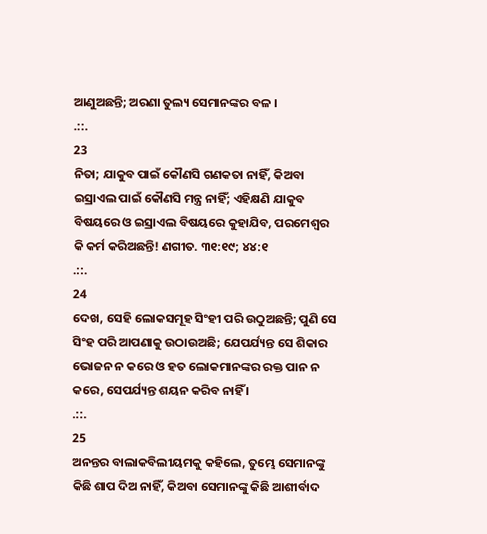ଆଣୁଅଛନ୍ତି; ଅରଣା ତୁଲ୍ୟ ସେମାନଙ୍କର ବଳ ।
.::.
23
ନିତା; ଯାକୁବ ପାଇଁ କୌଣସି ଗଣକତା ନାହିଁ, କିଅବା ଇସ୍ରାଏଲ ପାଇଁ କୌଣସି ମନ୍ତ୍ର ନାହିଁ; ଏହିକ୍ଷଣି ଯାକୁବ ବିଷୟରେ ଓ ଇସ୍ରାଏଲ ବିଷୟରେ କୁହାଯିବ, ପରମେଶ୍ଵର କି କର୍ମ କରିଅଛନ୍ତି! ଣଗୀତ. ୩୧:୧୯; ୪୪:୧
.::.
24
ଦେଖ, ସେହି ଲୋକସମୂହ ସିଂହୀ ପରି ଉଠୁଅଛନ୍ତି; ପୁଣି ସେ ସିଂହ ପରି ଆପଣାକୁ ଉଠାଉଅଛି; ଯେପର୍ଯ୍ୟନ୍ତ ସେ ଶିକାର ଭୋଜନ ନ କରେ ଓ ହତ ଲୋକମାନଙ୍କର ରକ୍ତ ପାନ ନ କରେ, ସେପର୍ଯ୍ୟନ୍ତ ଶୟନ କରିବ ନାହିଁ ।
.::.
25
ଅନନ୍ତର ବାଲାକବିଲୀୟମକୁ କହିଲେ, ତୁମ୍ଭେ ସେମାନଙ୍କୁ କିଛି ଶାପ ଦିଅ ନାହିଁ, କିଅବା ସେମାନଙ୍କୁ କିଛି ଆଶୀର୍ବାଦ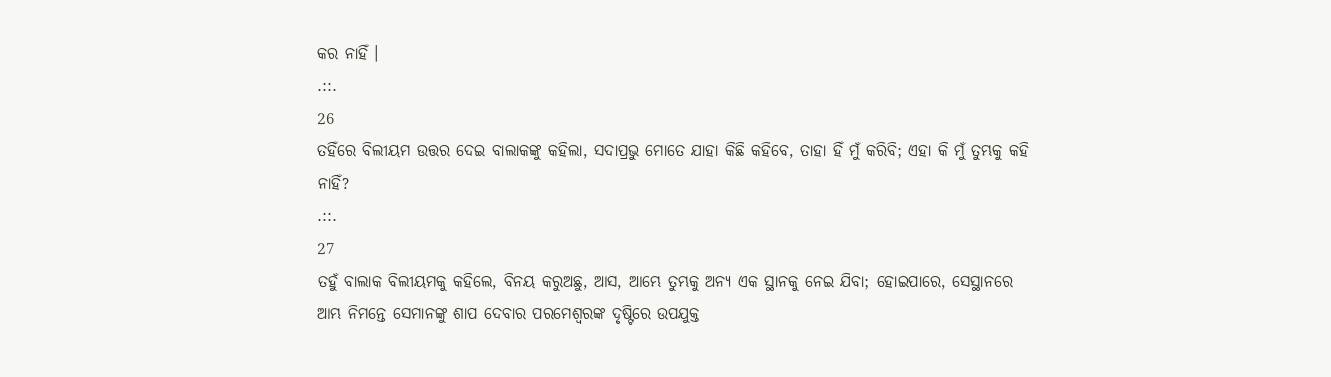କର ନାହିଁ ।
.::.
26
ତହିଁରେ ବିଲୀୟମ ଉତ୍ତର ଦେଇ ବାଲାକଙ୍କୁ କହିଲା, ସଦାପ୍ରଭୁ ମୋତେ ଯାହା କିଛି କହିବେ, ତାହା ହିଁ ମୁଁ କରିବି; ଏହା କି ମୁଁ ତୁମ୍ଭକୁ କହି ନାହିଁ?
.::.
27
ତହୁଁ ବାଲାକ ବିଲୀୟମକୁ କହିଲେ, ବିନୟ କରୁଅଛୁ, ଆସ, ଆମ୍ଭେ ତୁମ୍ଭକୁ ଅନ୍ୟ ଏକ ସ୍ଥାନକୁ ନେଇ ଯିବା; ହୋଇପାରେ, ସେସ୍ଥାନରେ ଆମ୍ଭ ନିମନ୍ତେ ସେମାନଙ୍କୁ ଶାପ ଦେବାର ପରମେଶ୍ଵରଙ୍କ ଦୃଷ୍ଟିରେ ଉପଯୁକ୍ତ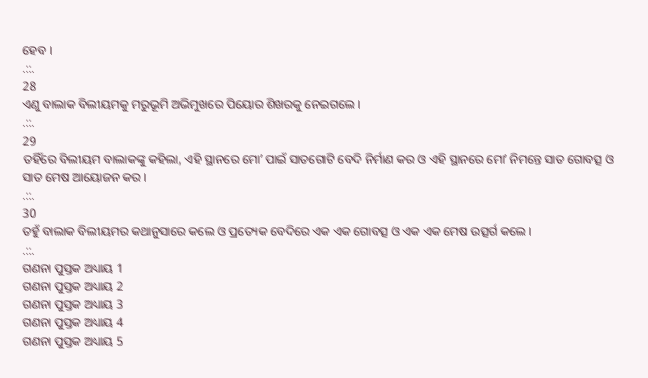ହେବ ।
.::.
28
ଏଣୁ ବାଲାକ ବିଲୀୟମକୁ ମରୁଭୂମି ଅଭିମୁଖରେ ପିୟୋର ଶିଖରକୁ ନେଇଗଲେ ।
.::.
29
ତହିଁରେ ବିଲୀୟମ ବାଲାକଙ୍କୁ କହିଲା, ଏହି ସ୍ଥାନରେ ମୋʼ ପାଇଁ ସାତଗୋଟି ବେଦି ନିର୍ମାଣ କର ଓ ଏହି ସ୍ଥାନରେ ମୋʼ ନିମନ୍ତେ ସାତ ଗୋବତ୍ସ ଓ ସାତ ମେଷ ଆୟୋଜନ କର ।
.::.
30
ତହୁଁ ବାଲାକ ବିଲୀୟମର କଥାନୁସାରେ କଲେ ଓ ପ୍ରତ୍ୟେକ ବେଦିରେ ଏକ ଏକ ଗୋବତ୍ସ ଓ ଏକ ଏକ ମେଷ ଉତ୍ସର୍ଗ କଲେ ।
.::.
ଗଣନା ପୁସ୍ତକ ଅଧ୍ୟାୟ 1
ଗଣନା ପୁସ୍ତକ ଅଧ୍ୟାୟ 2
ଗଣନା ପୁସ୍ତକ ଅଧ୍ୟାୟ 3
ଗଣନା ପୁସ୍ତକ ଅଧ୍ୟାୟ 4
ଗଣନା ପୁସ୍ତକ ଅଧ୍ୟାୟ 5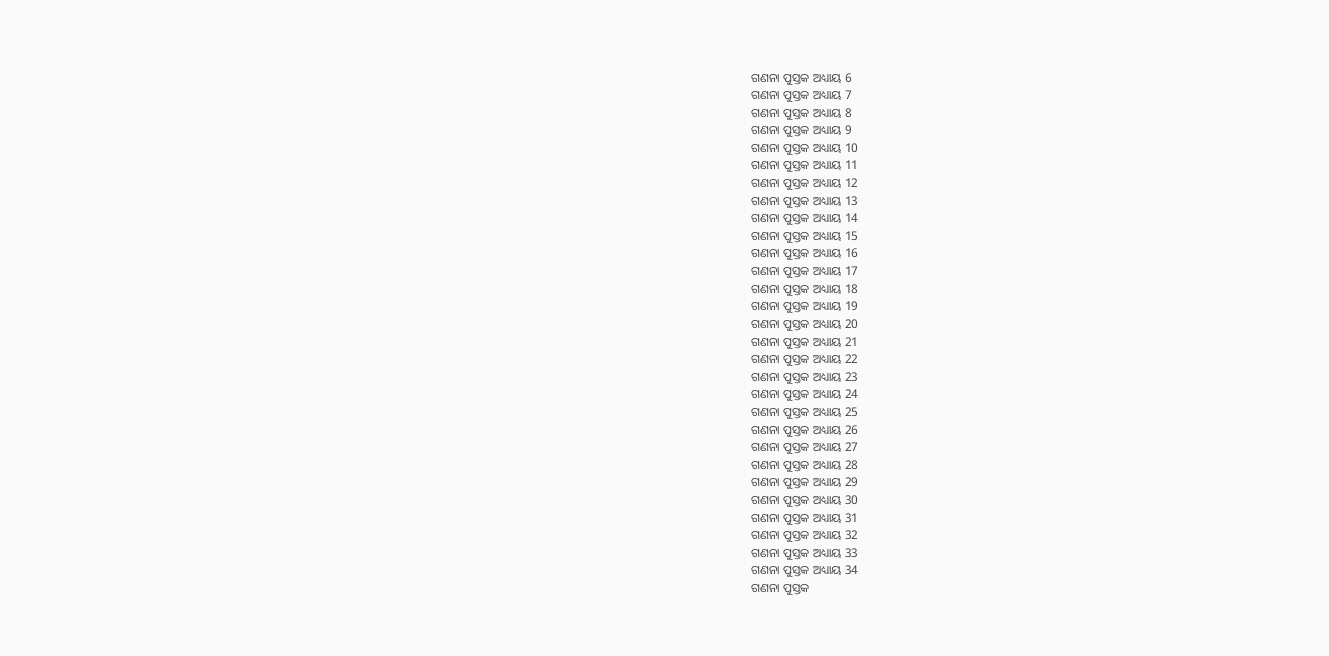ଗଣନା ପୁସ୍ତକ ଅଧ୍ୟାୟ 6
ଗଣନା ପୁସ୍ତକ ଅଧ୍ୟାୟ 7
ଗଣନା ପୁସ୍ତକ ଅଧ୍ୟାୟ 8
ଗଣନା ପୁସ୍ତକ ଅଧ୍ୟାୟ 9
ଗଣନା ପୁସ୍ତକ ଅଧ୍ୟାୟ 10
ଗଣନା ପୁସ୍ତକ ଅଧ୍ୟାୟ 11
ଗଣନା ପୁସ୍ତକ ଅଧ୍ୟାୟ 12
ଗଣନା ପୁସ୍ତକ ଅଧ୍ୟାୟ 13
ଗଣନା ପୁସ୍ତକ ଅଧ୍ୟାୟ 14
ଗଣନା ପୁସ୍ତକ ଅଧ୍ୟାୟ 15
ଗଣନା ପୁସ୍ତକ ଅଧ୍ୟାୟ 16
ଗଣନା ପୁସ୍ତକ ଅଧ୍ୟାୟ 17
ଗଣନା ପୁସ୍ତକ ଅଧ୍ୟାୟ 18
ଗଣନା ପୁସ୍ତକ ଅଧ୍ୟାୟ 19
ଗଣନା ପୁସ୍ତକ ଅଧ୍ୟାୟ 20
ଗଣନା ପୁସ୍ତକ ଅଧ୍ୟାୟ 21
ଗଣନା ପୁସ୍ତକ ଅଧ୍ୟାୟ 22
ଗଣନା ପୁସ୍ତକ ଅଧ୍ୟାୟ 23
ଗଣନା ପୁସ୍ତକ ଅଧ୍ୟାୟ 24
ଗଣନା ପୁସ୍ତକ ଅଧ୍ୟାୟ 25
ଗଣନା ପୁସ୍ତକ ଅଧ୍ୟାୟ 26
ଗଣନା ପୁସ୍ତକ ଅଧ୍ୟାୟ 27
ଗଣନା ପୁସ୍ତକ ଅଧ୍ୟାୟ 28
ଗଣନା ପୁସ୍ତକ ଅଧ୍ୟାୟ 29
ଗଣନା ପୁସ୍ତକ ଅଧ୍ୟାୟ 30
ଗଣନା ପୁସ୍ତକ ଅଧ୍ୟାୟ 31
ଗଣନା ପୁସ୍ତକ ଅଧ୍ୟାୟ 32
ଗଣନା ପୁସ୍ତକ ଅଧ୍ୟାୟ 33
ଗଣନା ପୁସ୍ତକ ଅଧ୍ୟାୟ 34
ଗଣନା ପୁସ୍ତକ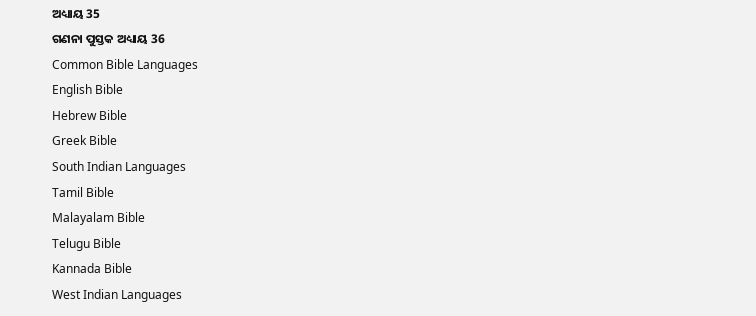ଅଧ୍ୟାୟ 35
ଗଣନା ପୁସ୍ତକ ଅଧ୍ୟାୟ 36
Common Bible Languages
English Bible
Hebrew Bible
Greek Bible
South Indian Languages
Tamil Bible
Malayalam Bible
Telugu Bible
Kannada Bible
West Indian Languages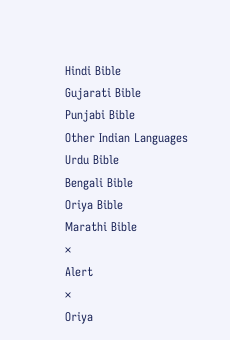Hindi Bible
Gujarati Bible
Punjabi Bible
Other Indian Languages
Urdu Bible
Bengali Bible
Oriya Bible
Marathi Bible
×
Alert
×
Oriya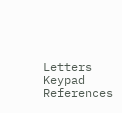Letters Keypad References